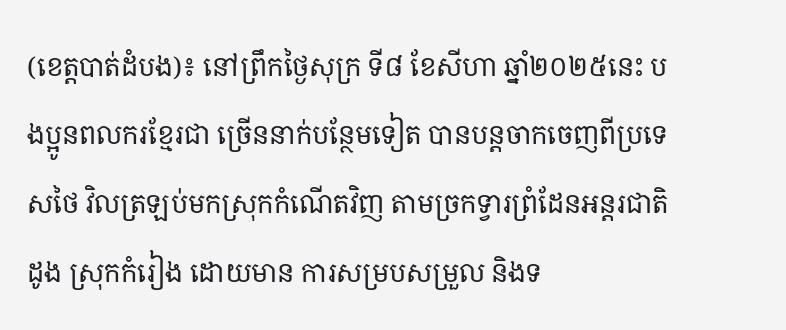(ខេត្តបាត់ដំបង)៖ នៅព្រឹកថ្ងៃសុក្រ ទី៨ ខែសីហា ឆ្នាំ២០២៥នេះ បងប្អូនពលករខ្មែរជា ច្រើននាក់បន្ថែមទៀត បានបន្តចាកចេញពីប្រទេសថៃ វិលត្រឡប់មកស្រុកកំណើតវិញ តាមច្រកទ្វារព្រំដែនអន្តរជាតិដូង ស្រុកកំរៀង ដោយមាន ការសម្របសម្រួល និងទ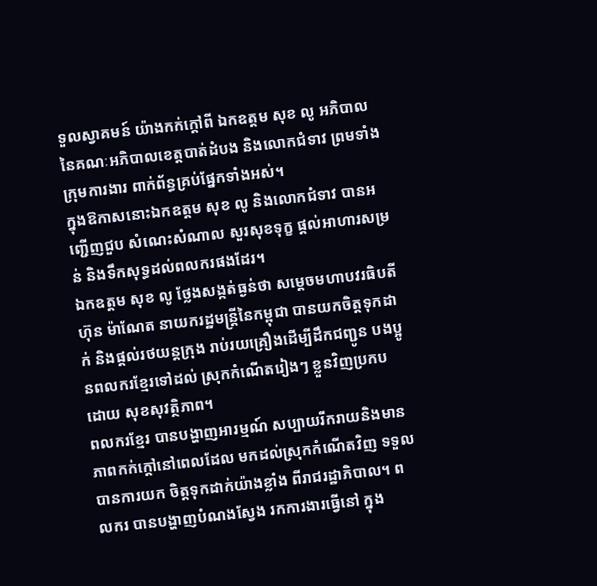ទួលស្វាគមន៍ យ៉ាងកក់ក្ដៅពី ឯកឧត្តម សុខ លូ អភិបាល នៃគណៈអភិបាលខេត្តបាត់ដំបង និងលោកជំទាវ ព្រមទាំងក្រុមការងារ ពាក់ព័ន្ធគ្រប់ផ្នែកទាំងអស់។
ក្នុងឱកាសនោះឯកឧត្តម សុខ លូ និងលោកជំទាវ បានអញ្ជើញជួប សំណេះសំណាល សួរសុខទុក្ខ ផ្ដល់អាហារសម្រន់ និងទឹកសុទ្ធដល់ពលករផងដែរ។
ឯកឧត្តម សុខ លូ ថ្លែងសង្កត់ធ្ងន់ថា សម្ដេចមហាបវរធិបតី ហ៊ុន ម៉ាណែត នាយករដ្ឋមន្រ្តីនៃកម្ពុជា បានយកចិត្តទុកដាក់ និងផ្ដល់រថយន្តក្រុង រាប់រយគ្រឿងដើម្បីដឹកជញ្ជូន បងប្អូនពលករខ្មែរទៅដល់ ស្រុកកំណើតរៀងៗ ខ្លួនវិញប្រកបដោយ សុខសុវត្ថិភាព។
ពលករខ្មែរ បានបង្ហាញអារម្មណ៍ សប្បាយរីករាយនិងមាន ភាពកក់ក្ដៅនៅពេលដែល មកដល់ស្រុកកំណើតវិញ ទទួលបានការយក ចិត្តទុកដាក់យ៉ាងខ្លាំង ពីរាជរដ្ឋាភិបាល។ ពលករ បានបង្ហាញបំណងស្វែង រកការងារធ្វើនៅ ក្នុង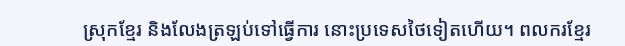ស្រុកខ្មែរ និងលែងត្រឡប់ទៅធ្វើការ នោះប្រទេសថៃទៀតហើយ។ ពលករខ្មែរ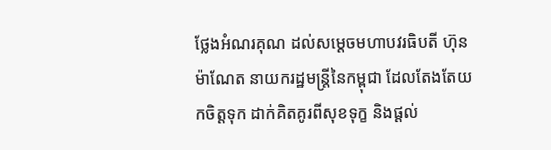ថ្លែងអំណរគុណ ដល់សម្ដេចមហាបវរធិបតី ហ៊ុន ម៉ាណែត នាយករដ្ឋមន្រ្តីនៃកម្ពុជា ដែលតែងតែយកចិត្តទុក ដាក់គិតគូរពីសុខទុក្ខ និងផ្ដល់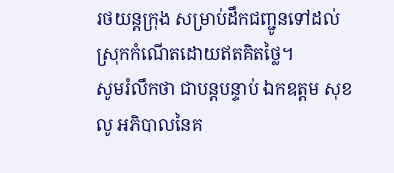រថយន្តក្រុង សម្រាប់ដឹកជញ្ជូនទៅដល់ ស្រុកកំណើតដោយឥតគិតថ្លៃ។
សូមរំលឹកថា ជាបន្តបន្ទាប់ ឯកឧត្តម សុខ លូ អភិបាលនៃគ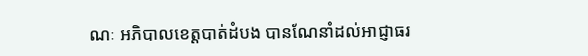ណៈ អភិបាលខេត្តបាត់ដំបង បានណែនាំដល់អាជ្ញាធរ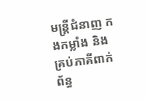មន្រ្តីជំនាញ កងកម្លាំង និងគ្រប់ភាគីពាក់ព័ន្ធ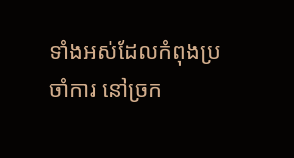ទាំងអស់ដែលកំពុងប្រចាំការ នៅច្រក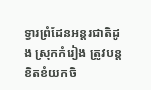ទ្វារព្រំដែនអន្តរជាតិដូង ស្រុកកំរៀង ត្រូវបន្តខិតខំយកចិ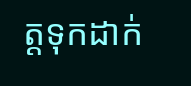ត្តទុកដាក់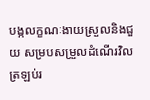បង្កលក្ខណៈងាយស្រួលនិងជួយ សម្របសម្រួលដំណើរវិល ត្រឡប់រ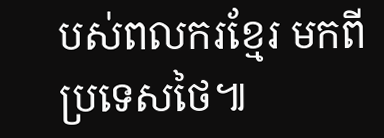បស់ពលករខ្មែរ មកពីប្រទេសថៃ៕